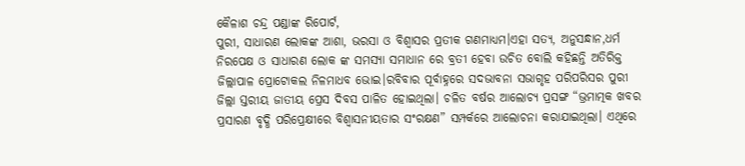କୈଳାଶ ଚନ୍ଦ୍ର ପଣ୍ଡାଙ୍କ ରିପୋର୍ଟ,
ପୁରୀ, ସାଧାରଣ ଲୋକଙ୍କ ଆଶା, ଭରସା ଓ ବିଶ୍ୱାସର ପ୍ରତୀକ ଗଣମାଧ୍ୟମ।ଏହା ସତ୍ୟ, ଅନୁସନ୍ଧାନ,ଧର୍ମ ନିରପେକ୍ଷ ଓ ସାଧାରଣ ଲୋକ ଙ୍କ ସମସ୍ୟା ସମାଧାନ ରେ ବ୍ରତୀ ହେବା ଉଚିତ ବୋଲି କହିଛନ୍ତି ଅତିରିକ୍ତ ଜିଲ୍ଲାପାଳ ପ୍ରୋଟୋକଲ ନିଳମାଧବ ଭୋଇ।ରବିବାର ପୂର୍ବାହ୍ନରେ ସଦଭାବନା ସଭାଗୃହ ପରିପରିସର ପୁରୀ ଜିଲ୍ଲା ସ୍ତରୀୟ ଜାତୀୟ ପ୍ରେସ ଦିବସ ପାଳିତ ହୋଇଥିଲା। ଚଳିତ ବର୍ଷର ଆଲୋଚ୍ୟ ପ୍ରସଙ୍ଗ “ଭ୍ରମାତ୍ମକ ଖବର ପ୍ରସାରଣ ବୃଦ୍ଧି ପରିପ୍ରେକ୍ଷୀରେ ବିଶ୍ବାସନୀୟତାର ସଂରକ୍ଷଣ” ସମ୍ପର୍କରେ ଆଲୋଚନା କରାଯାଇଥିଲା। ଏଥିରେ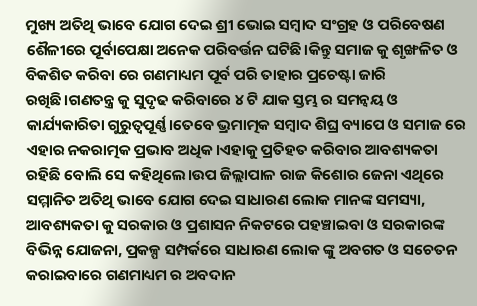ମୁଖ୍ୟ ଅତିଥି ଭାବେ ଯୋଗ ଦେଇ ଶ୍ରୀ ଭୋଇ ସମ୍ବାଦ ସଂଗ୍ରହ ଓ ପରିବେଷଣ ଶୈଳୀରେ ପୂର୍ବାପେକ୍ଷା ଅନେକ ପରିବର୍ତ୍ତନ ଘଟିଛି।କିନ୍ତୁ ସମାଜ କୁ ଶୃଙ୍ଖଳିତ ଓ ବିକଶିତ କରିବା ରେ ଗଣମାଧ୍ୟମ ପୂର୍ବ ପରି ତାହାର ପ୍ରଚେଷ୍ଟା ଜାରି ରଖିଛି।ଗଣତନ୍ତ୍ର କୁ ସୁଦୃଢ କରିବାରେ ୪ ଟି ଯାକ ସ୍ତମ୍ଭ ର ସମନ୍ୱୟ ଓ କାର୍ଯ୍ୟକାରିତା ଗୁରୁତ୍ୱପୂର୍ଣ୍ଣ।ତେବେ ଭ୍ରମାତ୍ମକ ସମ୍ବାଦ ଶିଘ୍ର ବ୍ୟାପେ ଓ ସମାଜ ରେ ଏହାର ନକରାତ୍ମକ ପ୍ରଭାବ ଅଧିକ।ଏହାକୁ ପ୍ରତିହତ କରିବାର ଆବଶ୍ୟକତା ରହିଛି ବୋଲି ସେ କହିଥିଲେ।ଉପ ଜିଲ୍ଲାପାଳ ରାଜ କିଶୋର ଜେନା ଏଥିରେ ସମ୍ମାନିତ ଅତିଥି ଭାବେ ଯୋଗ ଦେଇ ସାଧାରଣ ଲୋକ ମାନଙ୍କ ସମସ୍ୟା, ଆବଶ୍ୟକତା କୁ ସରକାର ଓ ପ୍ରଶାସନ ନିକଟରେ ପହଞ୍ଚାଇବା ଓ ସରକାରଙ୍କ ବିଭିନ୍ନ ଯୋଜନା, ପ୍ରକଳ୍ପ ସମ୍ପର୍କରେ ସାଧାରଣ ଲୋକ ଙ୍କୁ ଅବଗତ ଓ ସଚେତନ କରାଇବାରେ ଗଣମାଧ୍ୟମ ର ଅବଦାନ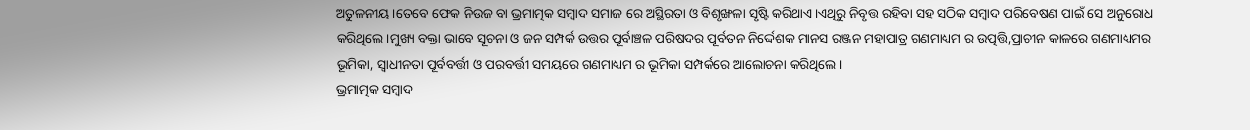ଅତୁଳନୀୟ।ତେବେ ଫେକ ନିଉଜ ବା ଭ୍ରମାତ୍ମକ ସମ୍ବାଦ ସମାଜ ରେ ଅସ୍ଥିରତା ଓ ବିଶୃଙ୍ଖଳା ସୃଷ୍ଟି କରିଥାଏ।ଏଥିରୁ ନିବୃତ୍ତ ରହିବା ସହ ସଠିକ ସମ୍ବାଦ ପରିବେଷଣ ପାଇଁ ସେ ଅନୁରୋଧ କରିଥିଲେ।ମୁଖ୍ୟ ବକ୍ତା ଭାବେ ସୂଚନା ଓ ଜନ ସମ୍ପର୍କ ଉତ୍ତର ପୂର୍ବାଞ୍ଚଳ ପରିଷଦର ପୂର୍ବତନ ନିର୍ଦ୍ଦେଶକ ମାନସ ରଞ୍ଜନ ମହାପାତ୍ର ଗଣମାଧ୍ୟମ ର ଉତ୍ପତ୍ତି,ପ୍ରାଚୀନ କାଳରେ ଗଣମାଧ୍ୟମର ଭୂମିକା, ସ୍ବାଧୀନତା ପୂର୍ବବର୍ତ୍ତୀ ଓ ପରବର୍ତ୍ତୀ ସମୟରେ ଗଣମାଧ୍ୟମ ର ଭୂମିକା ସମ୍ପର୍କରେ ଆଲୋଚନା କରିଥିଲେ।
ଭ୍ରମାତ୍ମକ ସମ୍ବାଦ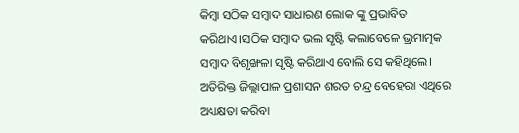କିମ୍ବା ସଠିକ ସମ୍ବାଦ ସାଧାରଣ ଲୋକ ଙ୍କୁ ପ୍ରଭାବିତ କରିଥାଏ।ସଠିକ ସମ୍ବାଦ ଭଲ ସୃଷ୍ଟି କଲାବେଳେ ଭ୍ରମାତ୍ମକ ସମ୍ବାଦ ବିଶୃଙ୍ଖଳା ସୃଷ୍ଟି କରିଥାଏ ବୋଲି ସେ କହିଥିଲେ।
ଅତିରିକ୍ତ ଜିଲ୍ଲାପାଳ ପ୍ରଶାସନ ଶରତ ଚନ୍ଦ୍ର ବେହେରା ଏଥିରେ ଅଧ୍ୟକ୍ଷତା କରିବା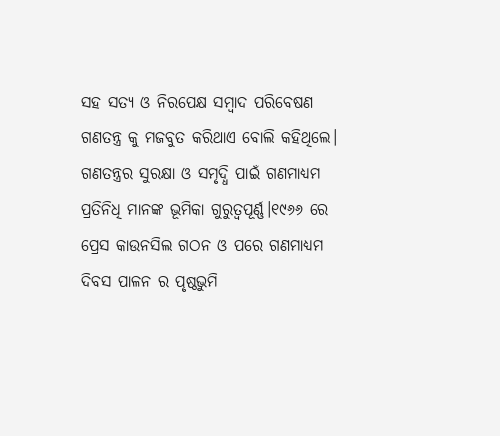ସହ ସତ୍ୟ ଓ ନିରପେକ୍ଷ ସମ୍ବାଦ ପରିବେଷଣ ଗଣତନ୍ତ୍ର କୁ ମଜବୁତ କରିଥାଏ ବୋଲି କହିଥିଲେ। ଗଣତନ୍ତ୍ରର ସୁରକ୍ଷା ଓ ସମୃଦ୍ଧି ପାଇଁ ଗଣମାଧ୍ୟମ ପ୍ରତିନିଧି ମାନଙ୍କ ଭୂମିକା ଗୁରୁତ୍ୱପୂର୍ଣ୍ଣ।୧୯୬୬ ରେ ପ୍ରେସ କାଉନସିଲ ଗଠନ ଓ ପରେ ଗଣମାଧ୍ୟମ ଦିବସ ପାଳନ ର ପୃଷ୍ଠଭୁମି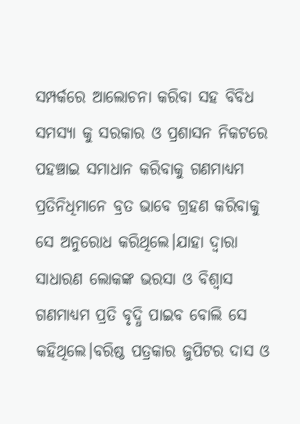ସମ୍ପର୍କରେ ଆଲୋଚନା କରିବା ସହ ବିବିଧ ସମସ୍ୟା କୁ ସରକାର ଓ ପ୍ରଶାସନ ନିକଟରେ ପହଞ୍ଚାଇ ସମାଧାନ କରିବାକୁ ଗଣମାଧ୍ୟମ ପ୍ରତିନିଧିମାନେ ବ୍ରତ ଭାବେ ଗ୍ରହଣ କରିବାକୁ ସେ ଅନୁରୋଧ କରିଥିଲେ।ଯାହା ଦ୍ୱାରା ସାଧାରଣ ଲୋକଙ୍କ ଭରସା ଓ ବିଶ୍ୱାସ ଗଣମାଧ୍ୟମ ପ୍ରତି ବୃଦ୍ଧି ପାଇବ ବୋଲି ସେ କହିଥିଲେ।ବରିଷ୍ଠ ପତ୍ରକାର ଜୁପିଟର ଦାସ ଓ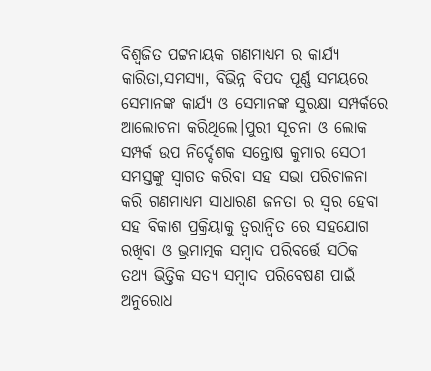ବିଶ୍ବଜିତ ପଟ୍ଟନାୟକ ଗଣମାଧ୍ୟମ ର କାର୍ଯ୍ୟ କାରିତା,ସମସ୍ୟା, ବିଭିନ୍ନ ବିପଦ ପୂର୍ଣ୍ଣ ସମୟରେ ସେମାନଙ୍କ କାର୍ଯ୍ୟ ଓ ସେମାନଙ୍କ ସୁରକ୍ଷା ସମ୍ପର୍କରେ ଆଲୋଚନା କରିଥିଲେ।ପୁରୀ ସୂଚନା ଓ ଲୋକ ସମ୍ପର୍କ ଉପ ନିର୍ଦ୍ଦେଶକ ସନ୍ତୋଷ କୁମାର ସେଠୀ ସମସ୍ତଙ୍କୁ ସ୍ବାଗତ କରିବା ସହ ସଭା ପରିଚାଳନା କରି ଗଣମାଧ୍ୟମ ସାଧାରଣ ଜନତା ର ସ୍ବର ହେବା ସହ ବିକାଶ ପ୍ରକ୍ରିୟାକୁ ତ୍ବରାନ୍ବିତ ରେ ସହଯୋଗ ରଖିବା ଓ ଭ୍ରମାତ୍ମକ ସମ୍ବାଦ ପରିବର୍ତ୍ତେ ସଠିକ ତଥ୍ୟ ଭିତ୍ତିକ ସତ୍ୟ ସମ୍ବାଦ ପରିବେଷଣ ପାଇଁ ଅନୁରୋଧ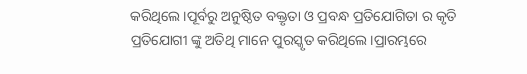କରିଥିଲେ।ପୂର୍ବରୁ ଅନୁଷ୍ଠିତ ବକ୍ତୃତା ଓ ପ୍ରବନ୍ଧ ପ୍ରତିଯୋଗିତା ର କୃତି ପ୍ରତିଯୋଗୀ ଙ୍କୁ ଅତିଥି ମାନେ ପୁରସ୍କୃତ କରିଥିଲେ।ପ୍ରାରମ୍ଭରେ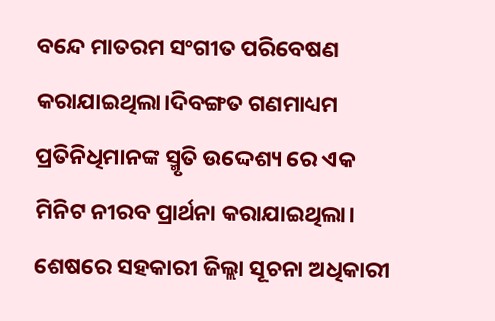ବନ୍ଦେ ମାତରମ ସଂଗୀତ ପରିବେଷଣ କରାଯାଇଥିଲା।ଦିବଙ୍ଗତ ଗଣମାଧ୍ୟମ ପ୍ରତିନିଧିମାନଙ୍କ ସ୍ମୃତି ଉଦ୍ଦେଶ୍ୟ ରେ ଏକ ମିନିଟ ନୀରବ ପ୍ରାର୍ଥନା କରାଯାଇଥିଲା।
ଶେଷରେ ସହକାରୀ ଜିଲ୍ଲା ସୂଚନା ଅଧିକାରୀ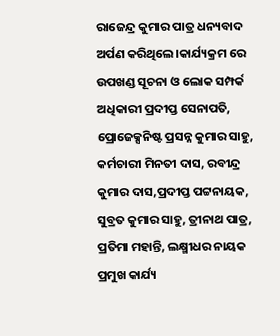ରାଜେନ୍ଦ୍ର କୁମାର ପାତ୍ର ଧନ୍ୟବାଦ ଅର୍ପଣ କରିଥିଲେ।କାର୍ଯ୍ୟକ୍ରମ ରେ ଉପଖଣ୍ଡ ସୂଚନା ଓ ଲୋକ ସମ୍ପର୍କ ଅଧିକାରୀ ପ୍ରଦୀପ୍ତ ସେନାପତି, ପ୍ରୋଜେକ୍ସନିଷ୍ଟ ପ୍ରସନ୍ନ କୁମାର ସାହୁ, କର୍ମଚାରୀ ମିନତୀ ଦାସ, ରବୀନ୍ଦ୍ର କୁମାର ଦାସ,ପ୍ରଦୀପ୍ତ ପଟ୍ଟନାୟକ, ସୁବ୍ରତ କୁମାର ସାହୁ, ତ୍ରୀନାଥ ପାତ୍ର, ପ୍ରତିମା ମହାନ୍ତି, ଲକ୍ଷ୍ମୀଧର ନାୟକ ପ୍ରମୁଖ କାର୍ଯ୍ୟ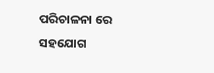ପରିଚାଳନା ରେ ସହଯୋଗ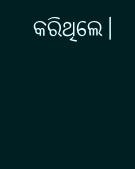କରିଥିଲେ।